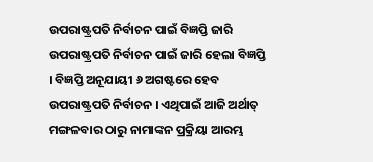ଉପରାଷ୍ଟ୍ରପତି ନିର୍ବାଚନ ପାଇଁ ବିଜ୍ଞପ୍ତି ଜାରି
ଉପରାଷ୍ଟ୍ରପତି ନିର୍ବାଚନ ପାଇଁ ଜାରି ହେଲା ବିଜ୍ଞପ୍ତି । ବିଜ୍ଞପ୍ତି ଅନୂଯାୟୀ ୬ ଅଗଷ୍ଟରେ ହେବ ଉପରାଷ୍ଟ୍ରପତି ନିର୍ବାଚନ । ଏଥିପାଇଁ ଆଜି ଅର୍ଥାତ୍ ମଙ୍ଗଳବାର ଠାରୁ ନାମାଙ୍କନ ପ୍ରକ୍ରିୟା ଆରମ୍ଭ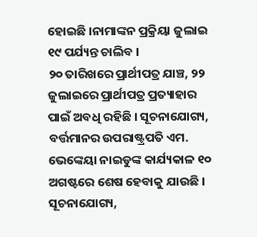ହୋଇଛି ।ନାମାଙ୍କନ ପ୍ରକ୍ରିୟା ଜୁଲାଇ ୧୯ ପର୍ଯ୍ୟନ୍ତ ଚାଲିବ ।
୨୦ ତାରିଖରେ ପ୍ରାର୍ଥୀପତ୍ର ଯାଞ୍ଚ, ୨୨ ଜୁଲାଇରେ ପ୍ରାର୍ଥୀପତ୍ର ପ୍ରତ୍ୟାହାର ପାଇଁ ଅବଧି ରହିଛି । ସୂଚନାଯୋଗ୍ୟ, ବର୍ତ୍ତମାନର ଉପରାଷ୍ଟ୍ରପତି ଏମ. ଭେଙ୍କେୟା ନାଇଡୁଙ୍କ କାର୍ଯ୍ୟକାଳ ୧୦ ଅଗଷ୍ଟରେ ଶେଷ ହେବାକୁ ଯାଉଛି ।
ସୂଚନାଯୋଗ୍ୟ,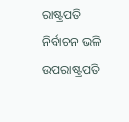ରାଷ୍ଟ୍ରପତି ନିର୍ବାଚନ ଭଳି ଉପରାଷ୍ଟ୍ରପତି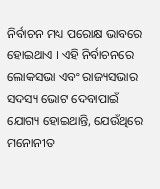ନିର୍ବାଚନ ମଧ୍ୟ ପରୋକ୍ଷ ଭାବରେ ହୋଇଥାଏ । ଏହି ନିର୍ବାଚନରେ ଲୋକସଭା ଏବଂ ରାଜ୍ୟସଭାର ସଦସ୍ୟ ଭୋଟ ଦେବାପାଇଁ ଯୋଗ୍ୟ ହୋଇଥାନ୍ତି, ଯେଉଁଥିରେ ମନୋନୀତ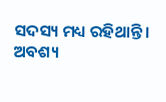ସଦସ୍ୟ ମଧ୍ୟ ରହିଥାନ୍ତି । ଅବଶ୍ୟ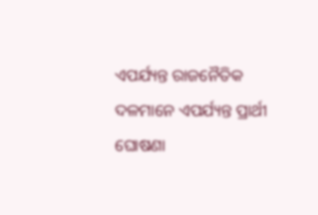ଏପର୍ଯ୍ୟନ୍ତ ରାଜନୈତିକ ଦଳମାନେ ଏପର୍ଯ୍ୟନ୍ତ ପ୍ରାର୍ଥୀ ଘୋଷଣା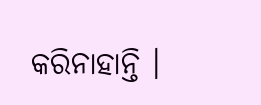କରିନାହାନ୍ତି ।